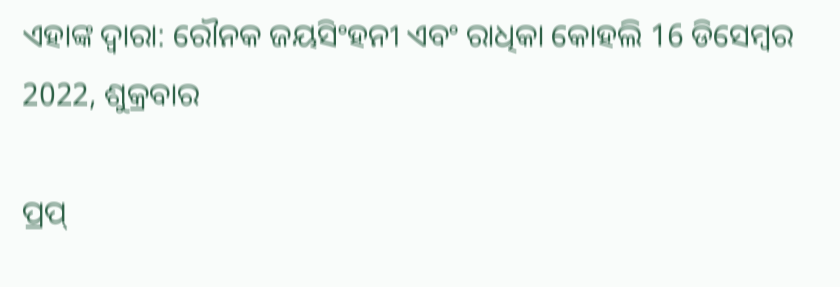ଏହାଙ୍କ ଦ୍ଵାରା: ରୌନକ ଜୟସିଂହନୀ ଏବଂ ରାଧିକା କୋହଲି 16 ଡିସେମ୍ବର 2022, ଶୁକ୍ରବାର

ପ୍ରପ୍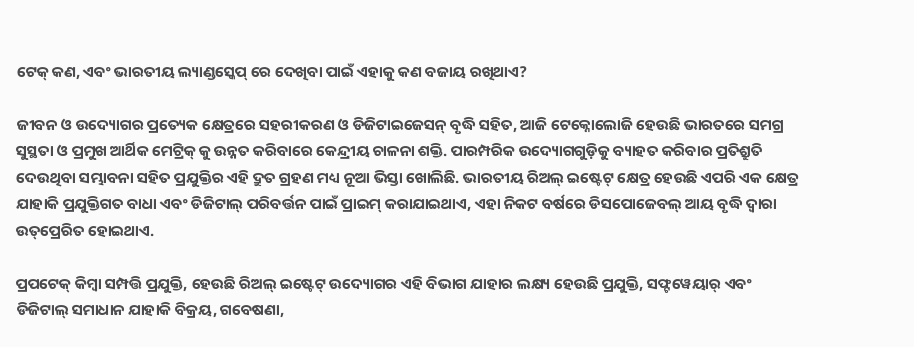ଟେକ୍ କଣ, ଏବଂ ଭାରତୀୟ ଲ୍ୟାଣ୍ଡସ୍କେପ୍ ରେ ଦେଖିବା ପାଇଁ ଏହାକୁ କଣ ବଜାୟ ରଖିଥାଏ?

ଜୀବନ ଓ ଉଦ୍ୟୋଗର ପ୍ରତ୍ୟେକ କ୍ଷେତ୍ରରେ ସହରୀକରଣ ଓ ଡିଜିଟାଇଜେସନ୍ ବୃଦ୍ଧି ସହିତ, ଆଜି ଟେକ୍ନୋଲୋଜି ହେଉଛି ଭାରତରେ ସମଗ୍ର ସୁସ୍ଥତା ଓ ପ୍ରମୁଖ ଆର୍ଥିକ ମେଟ୍ରିକ୍ କୁ ଉନ୍ନତ କରିବାରେ କେନ୍ଦ୍ରୀୟ ଚାଳନା ଶକ୍ତି. ପାରମ୍ପରିକ ଉଦ୍ୟୋଗଗୁଡ଼ିକୁ ବ୍ୟାହତ କରିବାର ପ୍ରତିଶ୍ରୁତି ଦେଉଥିବା ସମ୍ଭାବନା ସହିତ ପ୍ରଯୁକ୍ତିର ଏହି ଦ୍ରୁତ ଗ୍ରହଣ ମଧ୍ୟ ନୂଆ ଭିସ୍ତା ଖୋଲିଛି. ଭାରତୀୟ ରିଅଲ୍ ଇଷ୍ଟେଟ୍ କ୍ଷେତ୍ର ହେଉଛି ଏପରି ଏକ କ୍ଷେତ୍ର ଯାହାକି ପ୍ରଯୁକ୍ତିଗତ ବାଧା ଏବଂ ଡିଜିଟାଲ୍ ପରିବର୍ତ୍ତନ ପାଇଁ ପ୍ରାଇମ୍ କରାଯାଇଥାଏ, ଏହା ନିକଟ ବର୍ଷରେ ଡିସପୋଜେବଲ୍ ଆୟ ବୃଦ୍ଧି ଦ୍ୱାରା ଉତ୍‌ପ୍ରେରିତ ହୋଇଥାଏ.

ପ୍ରପଟେକ୍ କିମ୍ବା ସମ୍ପତ୍ତି ପ୍ରଯୁକ୍ତି, ହେଉଛି ରିଅଲ୍ ଇଷ୍ଟେଟ୍ ଉଦ୍ୟୋଗର ଏହି ବିଭାଗ ଯାହାର ଲକ୍ଷ୍ୟ ହେଉଛି ପ୍ରଯୁକ୍ତି, ସଫ୍ଟୱେୟାର୍ ଏବଂ ଡିଜିଟାଲ୍ ସମାଧାନ ଯାହାକି ବିକ୍ରୟ, ଗବେଷଣା,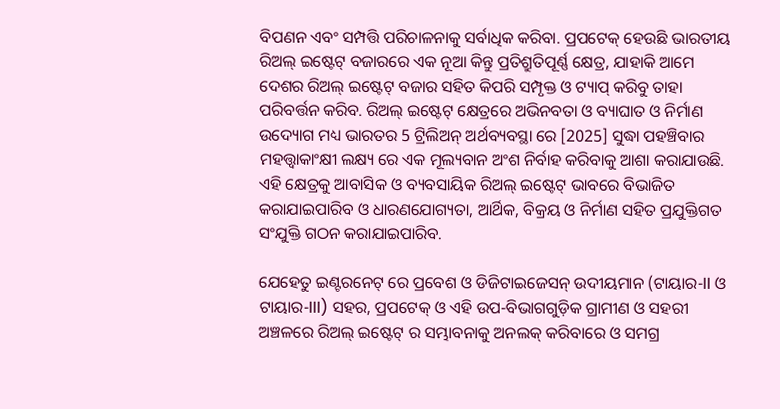ବିପଣନ ଏବଂ ସମ୍ପତ୍ତି ପରିଚାଳନାକୁ ସର୍ବାଧିକ କରିବା. ପ୍ରପଟେକ୍ ହେଉଛି ଭାରତୀୟ ରିଅଲ୍ ଇଷ୍ଟେଟ୍ ବଜାରରେ ଏକ ନୂଆ କିନ୍ତୁ ପ୍ରତିଶ୍ରୁତିପୂର୍ଣ୍ଣ କ୍ଷେତ୍ର, ଯାହାକି ଆମେ ଦେଶର ରିଅଲ୍ ଇଷ୍ଟେଟ୍ ବଜାର ସହିତ କିପରି ସମ୍ପୃକ୍ତ ଓ ଟ୍ୟାପ୍ କରିବୁ ତାହା ପରିବର୍ତ୍ତନ କରିବ. ରିଅଲ୍ ଇଷ୍ଟେଟ୍ କ୍ଷେତ୍ରରେ ଅଭିନବତା ଓ ବ୍ୟାଘାତ ଓ ନିର୍ମାଣ ଉଦ୍ୟୋଗ ମଧ୍ୟ ଭାରତର 5 ଟ୍ରିଲିଅନ୍ ଅର୍ଥବ୍ୟବସ୍ଥା ରେ [2025] ସୁଦ୍ଧା ପହଞ୍ଚିବାର ମହତ୍ତ୍ଵାକାଂକ୍ଷୀ ଲକ୍ଷ୍ୟ ରେ ଏକ ମୂଲ୍ୟବାନ ଅଂଶ ନିର୍ବାହ କରିବାକୁ ଆଶା କରାଯାଉଛି. ଏହି କ୍ଷେତ୍ରକୁ ଆବାସିକ ଓ ବ୍ୟବସାୟିକ ରିଅଲ୍ ଇଷ୍ଟେଟ୍ ଭାବରେ ବିଭାଜିତ କରାଯାଇପାରିବ ଓ ଧାରଣଯୋଗ୍ୟତା, ଆର୍ଥିକ, ବିକ୍ରୟ ଓ ନିର୍ମାଣ ସହିତ ପ୍ରଯୁକ୍ତିଗତ ସଂଯୁକ୍ତି ଗଠନ କରାଯାଇପାରିବ.

ଯେହେତୁ ଇଣ୍ଟରନେଟ୍ ରେ ପ୍ରବେଶ ଓ ଡିଜିଟାଇଜେସନ୍ ଉଦୀୟମାନ (ଟାୟାର-II ଓ ଟାୟାର-III) ସହର, ପ୍ରପଟେକ୍ ଓ ଏହି ଉପ-ବିଭାଗଗୁଡ଼ିକ ଗ୍ରାମୀଣ ଓ ସହରୀ ଅଞ୍ଚଳରେ ରିଅଲ୍ ଇଷ୍ଟେଟ୍ ର ସମ୍ଭାବନାକୁ ଅନଲକ୍ କରିବାରେ ଓ ସମଗ୍ର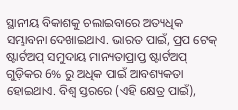ସ୍ଥାନୀୟ ବିକାଶକୁ ଚଲାଇବାରେ ଅତ୍ୟଧିକ ସମ୍ଭାବନା ଦେଖାଇଥାଏ. ଭାରତ ପାଇଁ, ପ୍ରପ ଟେକ୍ ଷ୍ଟାର୍ଟଅପ୍ ସମୁଦାୟ ମାନ୍ୟତାପ୍ରାପ୍ତ ଷ୍ଟାର୍ଟଅପ୍ ଗୁଡ଼ିକର 6% ରୁ ଅଧିକ ପାଇଁ ଆବଶ୍ୟକତା ହୋଇଥାଏ. ବିଶ୍ୱ ସ୍ତରରେ (ଏହି କ୍ଷେତ୍ର ପାଇଁ),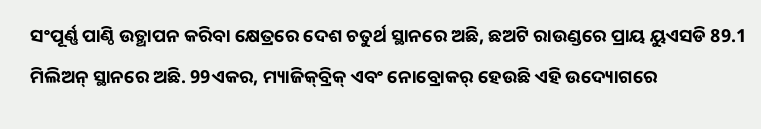ସଂପୂର୍ଣ୍ଣ ପାଣ୍ଠି ଉତ୍ଥାପନ କରିବା କ୍ଷେତ୍ରରେ ଦେଶ ଚତୁର୍ଥ ସ୍ଥାନରେ ଅଛି, ଛଅଟି ରାଉଣ୍ଡରେ ପ୍ରାୟ ୟୁଏସଡି 89.1 ମିଲିଅନ୍ ସ୍ଥାନରେ ଅଛି. 99ଏକର, ମ୍ୟାଜିକ୍‌ବ୍ରିକ୍ ଏବଂ ନୋବ୍ରୋକର୍ ହେଉଛି ଏହି ଉଦ୍ୟୋଗରେ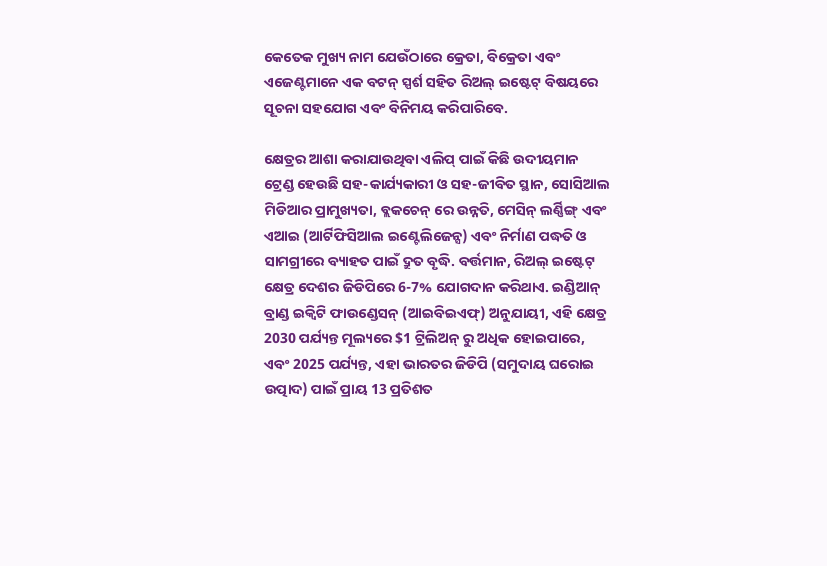କେତେକ ମୁଖ୍ୟ ନାମ ଯେଉଁଠାରେ କ୍ରେତା, ବିକ୍ରେତା ଏବଂ ଏଜେଣ୍ଟମାନେ ଏକ ବଟନ୍ ସ୍ପର୍ଶ ସହିତ ରିଅଲ୍ ଇଷ୍ଟେଟ୍ ବିଷୟରେ ସୂଚନା ସହଯୋଗ ଏବଂ ବିନିମୟ କରିପାରିବେ.

କ୍ଷେତ୍ରର ଆଶା କରାଯାଉଥିବା ଏଲିପ୍ ପାଇଁ କିଛି ଉଦୀୟମାନ ଟ୍ରେଣ୍ଡ ହେଉଛି ସହ-କାର୍ଯ୍ୟକାରୀ ଓ ସହ-ଜୀବିତ ସ୍ଥାନ, ସୋସିଆଲ ମିଡିଆର ପ୍ରାମୁଖ୍ୟତା, ବ୍ଲକଚେନ୍ ରେ ଉନ୍ନତି, ମେସିନ୍ ଲର୍ଣ୍ଣିଙ୍ଗ୍ ଏବଂ ଏଆଇ (ଆର୍ଟିଫିସିଆଲ ଇଣ୍ଟେଲିଜେନ୍ସ) ଏବଂ ନିର୍ମାଣ ପଦ୍ଧତି ଓ ସାମଗ୍ରୀରେ ବ୍ୟାହତ ପାଇଁ ଦ୍ରୁତ ବୃଦ୍ଧି. ବର୍ତ୍ତମାନ, ରିଅଲ୍ ଇଷ୍ଟେଟ୍ କ୍ଷେତ୍ର ଦେଶର ଜିଡିପିରେ 6-7% ଯୋଗଦାନ କରିଥାଏ. ଇଣ୍ଡିଆନ୍ ବ୍ରାଣ୍ଡ ଇକ୍ୱିଟି ଫାଉଣ୍ଡେସନ୍ (ଆଇବିଇଏଫ୍) ଅନୁଯାୟୀ, ଏହି କ୍ଷେତ୍ର 2030 ପର୍ଯ୍ୟନ୍ତ ମୂଲ୍ୟରେ $1 ଟ୍ରିଲିଅନ୍ ରୁ ଅଧିକ ହୋଇପାରେ, ଏବଂ 2025 ପର୍ଯ୍ୟନ୍ତ, ଏହା ଭାରତର ଜିଡିପି (ସମୁଦାୟ ଘରୋଇ ଉତ୍ପାଦ) ପାଇଁ ପ୍ରାୟ 13 ପ୍ରତିଶତ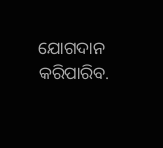ଯୋଗଦାନ କରିପାରିବ.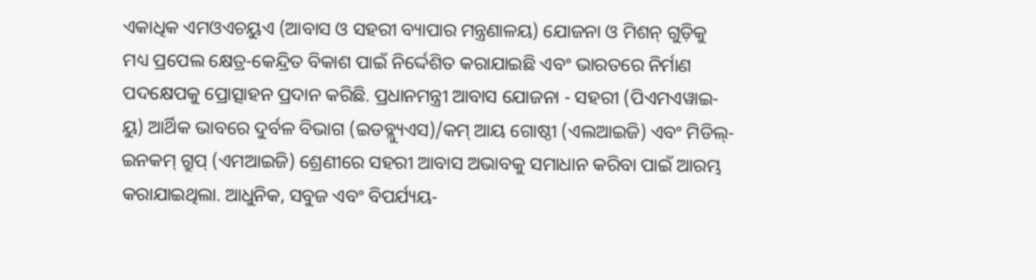ଏକାଧିକ ଏମଓଏଚୟୁଏ (ଆବାସ ଓ ସହରୀ ବ୍ୟାପାର ମନ୍ତ୍ରଣାଳୟ) ଯୋଜନା ଓ ମିଶନ୍ ଗୁଡ଼ିକୁ ମଧ୍ୟ ପ୍ରପେଲ କ୍ଷେତ୍ର-କେନ୍ଦ୍ରିତ ବିକାଶ ପାଇଁ ନିର୍ଦ୍ଦେଶିତ କରାଯାଇଛି ଏବଂ ଭାରତରେ ନିର୍ମାଣ ପଦକ୍ଷେପକୁ ପ୍ରୋତ୍ସାହନ ପ୍ରଦାନ କରିଛି. ପ୍ରଧାନମନ୍ତ୍ରୀ ଆବାସ ଯୋଜନା - ସହରୀ (ପିଏମଏୱାଇ-ୟୁ) ଆର୍ଥିକ ଭାବରେ ଦୁର୍ବଳ ବିଭାଗ (ଇଡବ୍ଲ୍ୟୁଏସ)/କମ୍ ଆୟ ଗୋଷ୍ଠୀ (ଏଲଆଇଜି) ଏବଂ ମିଡିଲ୍-ଇନକମ୍ ଗ୍ରୁପ୍ (ଏମଆଇଜି) ଶ୍ରେଣୀରେ ସହରୀ ଆବାସ ଅଭାବକୁ ସମାଧାନ କରିବା ପାଇଁ ଆରମ୍ଭ କରାଯାଇଥିଲା. ଆଧୁନିକ, ସବୁଜ ଏବଂ ବିପର୍ଯ୍ୟୟ-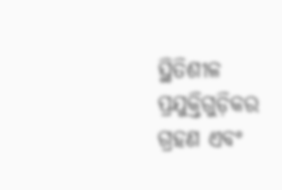ସ୍ଥିତିଶୀଳ ପ୍ରଯୁକ୍ତିଗୁଡ଼ିକର ଗ୍ରହଣ ଏବଂ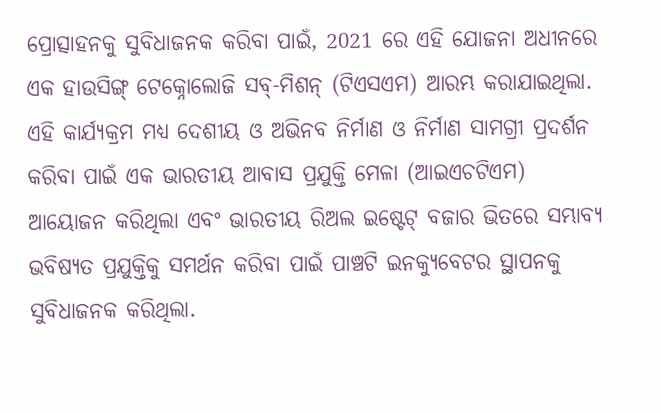ପ୍ରୋତ୍ସାହନକୁ ସୁବିଧାଜନକ କରିବା ପାଇଁ, 2021 ରେ ଏହି ଯୋଜନା ଅଧୀନରେ ଏକ ହାଉସିଙ୍ଗ୍ ଟେକ୍ନୋଲୋଜି ସବ୍-ମିଶନ୍ (ଟିଏସଏମ) ଆରମ୍ଭ କରାଯାଇଥିଲା. ଏହି କାର୍ଯ୍ୟକ୍ରମ ମଧ୍ୟ ଦେଶୀୟ ଓ ଅଭିନବ ନିର୍ମାଣ ଓ ନିର୍ମାଣ ସାମଗ୍ରୀ ପ୍ରଦର୍ଶନ କରିବା ପାଇଁ ଏକ ଭାରତୀୟ ଆବାସ ପ୍ରଯୁକ୍ତି ମେଳା (ଆଇଏଚଟିଏମ) ଆୟୋଜନ କରିଥିଲା ଏବଂ ଭାରତୀୟ ରିଅଲ ଇଷ୍ଟେଟ୍ ବଜାର ଭିତରେ ସମ୍ଭାବ୍ୟ ଭବିଷ୍ୟତ ପ୍ରଯୁକ୍ତିକୁ ସମର୍ଥନ କରିବା ପାଇଁ ପାଞ୍ଚଟି ଇନକ୍ୟୁବେଟର ସ୍ଥାପନକୁ ସୁବିଧାଜନକ କରିଥିଲା.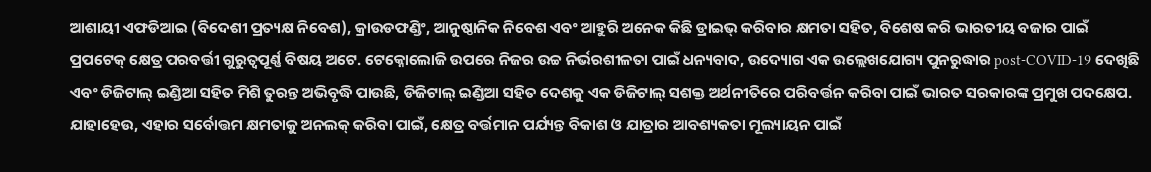ଆଶାୟୀ ଏଫଡିଆଇ (ବିଦେଶୀ ପ୍ରତ୍ୟକ୍ଷ ନିବେଶ), କ୍ରାଉଡଫଣ୍ଡିଂ, ଆନୁଷ୍ଠାନିକ ନିବେଶ ଏବଂ ଆହୁରି ଅନେକ କିଛି ଡ୍ରାଇଭ୍ କରିବାର କ୍ଷମତା ସହିତ, ବିଶେଷ କରି ଭାରତୀୟ ବଜାର ପାଇଁ ପ୍ରପଟେକ୍ କ୍ଷେତ୍ର ପରବର୍ତ୍ତୀ ଗୁରୁତ୍ୱପୂର୍ଣ୍ଣ ବିଷୟ ଅଟେ. ଟେକ୍ନୋଲୋଜି ଉପରେ ନିଜର ଉଚ୍ଚ ନିର୍ଭରଶୀଳତା ପାଇଁ ଧନ୍ୟବାଦ, ଉଦ୍ୟୋଗ ଏକ ଉଲ୍ଲେଖଯୋଗ୍ୟ ପୁନରୁଦ୍ଧାର post-COVID-19 ଦେଖିଛି ଏବଂ ଡିଜିଟାଲ୍ ଇଣ୍ଡିଆ ସହିତ ମିଶି ତୁରନ୍ତ ଅଭିବୃଦ୍ଧି ପାଉଛି, ଡିଜିଟାଲ୍ ଇଣ୍ଡିଆ ସହିତ ଦେଶକୁ ଏକ ଡିଜିଟାଲ୍ ସଶକ୍ତ ଅର୍ଥନୀତିରେ ପରିବର୍ତ୍ତନ କରିବା ପାଇଁ ଭାରତ ସରକାରଙ୍କ ପ୍ରମୁଖ ପଦକ୍ଷେପ. ଯାହାହେଉ, ଏହାର ସର୍ବୋତ୍ତମ କ୍ଷମତାକୁ ଅନଲକ୍ କରିବା ପାଇଁ, କ୍ଷେତ୍ର ବର୍ତ୍ତମାନ ପର୍ଯ୍ୟନ୍ତ ବିକାଶ ଓ ଯାତ୍ରାର ଆବଶ୍ୟକତା ମୂଲ୍ୟାୟନ ପାଇଁ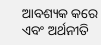ଆବଶ୍ୟକ କରେ ଏବଂ ଅର୍ଥନୀତି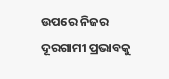ଉପରେ ନିଜର ଦୂରଗାମୀ ପ୍ରଭାବକୁ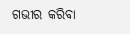ଗଭୀର କରିବା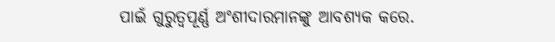ପାଇଁ ଗୁରୁତ୍ୱପୂର୍ଣ୍ଣ ଅଂଶୀଦାରମାନଙ୍କୁ ଆବଶ୍ୟକ କରେ.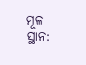ମୂଳ ସ୍ଥାନ: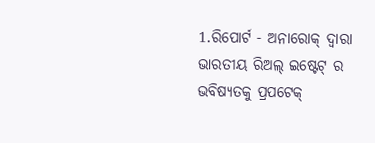1.ରିପୋର୍ଟ - ଅନାରୋକ୍ ଦ୍ୱାରା ଭାରତୀୟ ରିଅଲ୍ ଇଷ୍ଟେଟ୍ ର ଭବିଷ୍ୟତକୁ ପ୍ରପଟେକ୍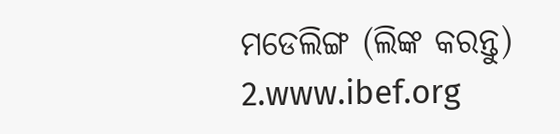ମଡେଲିଙ୍ଗ (ଲିଙ୍କ କରନ୍ତୁ)
2.www.ibef.org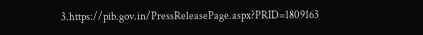3.https://pib.gov.in/PressReleasePage.aspx?PRID=1809163